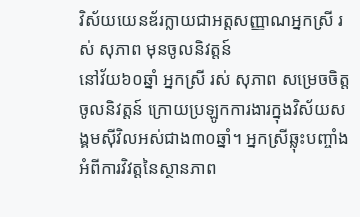វិស័យយេនឌ័រក្លាយជាអត្តសញ្ញាណអ្នកស្រី រស់ សុភាព មុនចូលនិវត្តន៍
នៅវ័យ៦០ឆ្នាំ អ្នកស្រី រស់ សុភាព សម្រេចចិត្តចូលនិវត្តន៍ ក្រោយប្រឡូកការងារក្នុងវិស័យសង្គមស៊ីវិលអស់ជាង៣០ឆ្នាំ។ អ្នកស្រីឆ្លុះបញ្ចាំងអំពីការវិវត្តនៃស្ថានភាព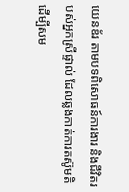យេនឌ័រ តាមបទពិសោធន៍ការងារ និងជីវិតរបស់អ្នកស្រីផ្ទាល់ ដែលឆ្លងកាត់ការតស៊ូមតិដើម្បីសម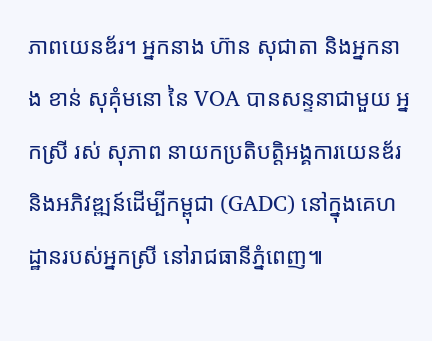ភាពយេនឌ័រ។ អ្នកនាង ហ៊ាន សុជាតា និងអ្នកនាង ខាន់ សុគុំមនោ នៃ VOA បានសន្ទនាជាមួយ អ្នកស្រី រស់ សុភាព នាយកប្រតិបត្តិអង្គការយេនឌ័រ និងអភិវឌ្ឍន៍ដើម្បីកម្ពុជា (GADC) នៅក្នុងគេហដ្ឋានរបស់អ្នកស្រី នៅរាជធានីភ្នំពេញ៕